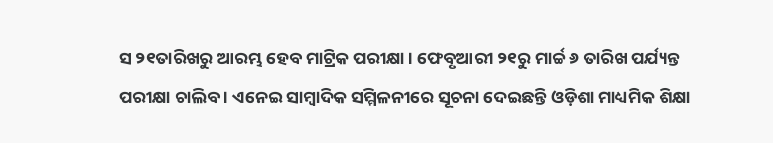ସ ୨୧ତାରିଖରୁ ଆରମ୍ଭ ହେବ ମାଟ୍ରିକ ପରୀକ୍ଷା । ଫେବୃଆରୀ ୨୧ରୁ ମାର୍ଚ୍ଚ ୬ ତାରିଖ ପର୍ଯ୍ୟନ୍ତ ପରୀକ୍ଷା ଚାଲିବ । ଏନେଇ ସାମ୍ବାଦିକ ସମ୍ମିଳନୀରେ ସୂଚନା ଦେଇଛନ୍ତି ଓଡ଼ିଶା ମାଧ୍ୟମିକ ଶିକ୍ଷା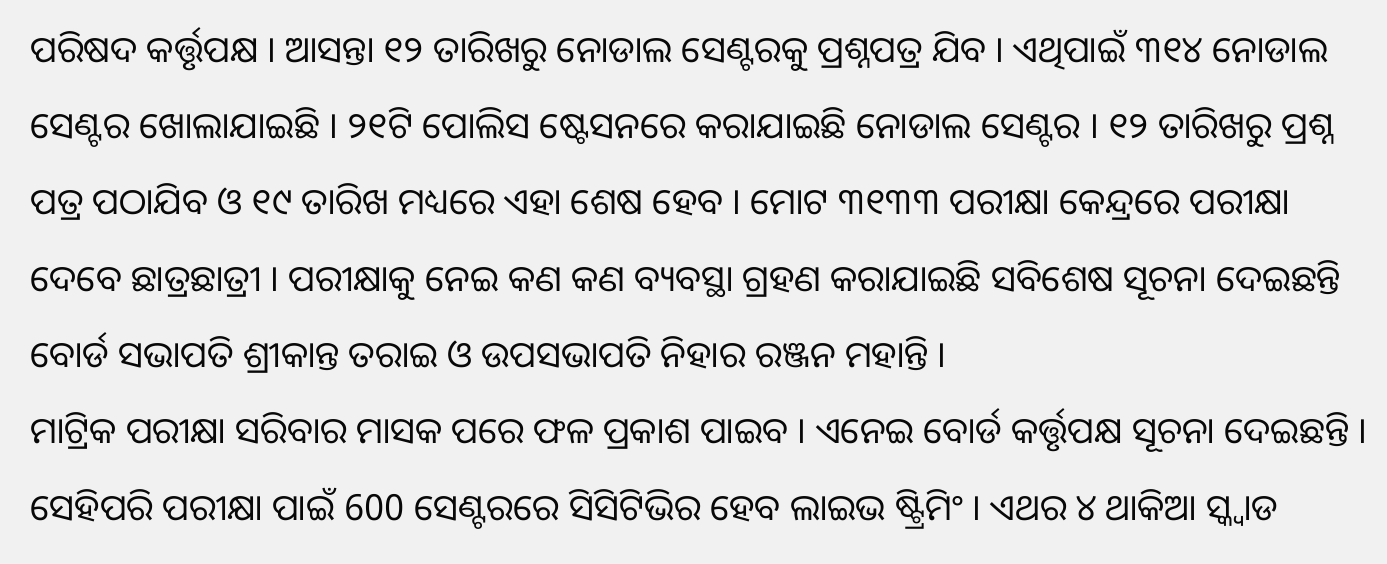ପରିଷଦ କର୍ତ୍ତୃପକ୍ଷ । ଆସନ୍ତା ୧୨ ତାରିଖରୁ ନୋଡାଲ ସେଣ୍ଟରକୁ ପ୍ରଶ୍ନପତ୍ର ଯିବ । ଏଥିପାଇଁ ୩୧୪ ନୋଡାଲ ସେଣ୍ଟର ଖୋଲାଯାଇଛି । ୨୧ଟି ପୋଲିସ ଷ୍ଟେସନରେ କରାଯାଇଛି ନୋଡାଲ ସେଣ୍ଟର । ୧୨ ତାରିଖରୁ ପ୍ରଶ୍ନ ପତ୍ର ପଠାଯିବ ଓ ୧୯ ତାରିଖ ମଧ୍ୟରେ ଏହା ଶେଷ ହେବ । ମୋଟ ୩୧୩୩ ପରୀକ୍ଷା କେନ୍ଦ୍ରରେ ପରୀକ୍ଷା ଦେବେ ଛାତ୍ରଛାତ୍ରୀ । ପରୀକ୍ଷାକୁ ନେଇ କଣ କଣ ବ୍ୟବସ୍ଥା ଗ୍ରହଣ କରାଯାଇଛି ସବିଶେଷ ସୂଚନା ଦେଇଛନ୍ତି ବୋର୍ଡ ସଭାପତି ଶ୍ରୀକାନ୍ତ ତରାଇ ଓ ଉପସଭାପତି ନିହାର ରଞ୍ଜନ ମହାନ୍ତି ।
ମାଟ୍ରିକ ପରୀକ୍ଷା ସରିବାର ମାସକ ପରେ ଫଳ ପ୍ରକାଶ ପାଇବ । ଏନେଇ ବୋର୍ଡ କର୍ତ୍ତୃପକ୍ଷ ସୂଚନା ଦେଇଛନ୍ତି । ସେହିପରି ପରୀକ୍ଷା ପାଇଁ 600 ସେଣ୍ଟରରେ ସିସିଟିଭିର ହେବ ଲାଇଭ ଷ୍ଟ୍ରିମିଂ । ଏଥର ୪ ଥାକିଆ ସ୍କ୍ୱାଡ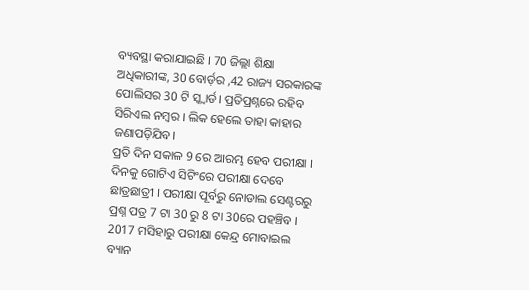ବ୍ୟବସ୍ଥା କରାଯାଇଛି । 70 ଜିଲ୍ଲା ଶିକ୍ଷା ଅଧିକାରୀଙ୍କ, 30 ବୋର୍ଡ଼ର ,42 ରାଜ୍ୟ ସରକାରଙ୍କ ପୋଲିସର 30 ଟି ସ୍କ୍ୱାର୍ଡ। ପ୍ରତିପ୍ରଶ୍ନରେ ରହିବ ସିରିଏଲ ନମ୍ବର । ଲିକ ହେଲେ ତାହା କାହାର ଜଣାପଡ଼ିଯିବ।
ପ୍ରତି ଦିନ ସକାଳ 9 ରେ ଆରମ୍ଭ ହେବ ପରୀକ୍ଷା । ଦିନକୁ ଗୋଟିଏ ସିଟିଂରେ ପରୀକ୍ଷା ଦେବେ ଛାତ୍ରଛାତ୍ରୀ । ପରୀକ୍ଷା ପୂର୍ବରୁ ନୋଡାଲ ସେଣ୍ଟରରୁ ପ୍ରଶ୍ନ ପତ୍ର 7 ଟା 30 ରୁ 8 ଟା 30ରେ ପହଞ୍ଚିବ । 2017 ମସିହାରୁ ପରୀକ୍ଷା କେନ୍ଦ୍ର ମୋବାଇଲ ବ୍ୟାନ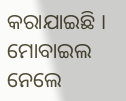କରାଯାଇଛି । ମୋବାଇଲ ନେଲେ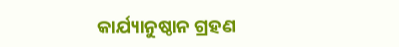କାର୍ଯ୍ୟାନୁଷ୍ଠାନ ଗ୍ରହଣ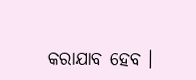କରାଯାବ ହେବ ।